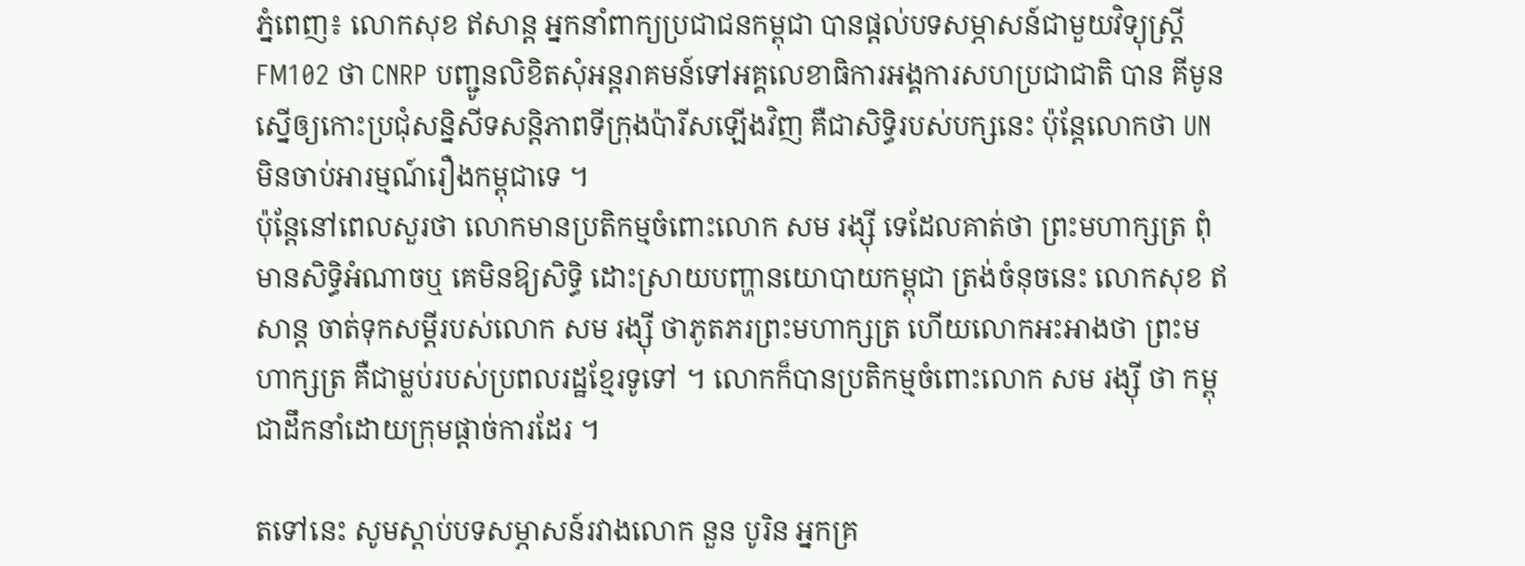ភ្នំពេញ៖ លោកសុខ ឥសាន្ត អ្នកនាំពាក្យប្រជាជនកម្ពុជា បានផ្ដល់បទសម្ភាសន៍ជាមួយវិទ្យុស្ដ្រី FM102 ថា CNRP បញ្ជូនលិខិតសុំអន្ដរាគមន៍ទៅអគ្គលេខាធិការអង្គការសហប្រជាជាតិ បាន គីមូនស្នើឲ្យកោះប្រជុំសន្និសីទសន្ដិភាពទីក្រុងប៉ារីសឡើងវិញ គឺជាសិទ្ធិរបស់បក្សនេះ ប៉ុន្តែលោកថា UN មិនចាប់អារម្មណ៍រឿងកម្ពុជាទេ ។
ប៉ុន្ដែនៅពេលសួរថា លោកមានប្រតិកម្មចំពោះលោក សម រង្ស៊ី ទេដែលគាត់ថា ព្រះមហាក្សត្រ ពុំមានសិទ្ធិអំណាចឬ គេមិនឱ្យសិទ្ធិ ដោះស្រាយបញ្ហានយោបាយកម្ពុជា ត្រង់ចំនុចនេះ លោកសុខ ឥសាន្ត ចាត់ទុកសម្ដីរបស់លោក សម រង្ស៊ី ថាភូតភរព្រះមហាក្សត្រ ហើយលោកអះអាងថា ព្រះមហាក្សត្រ គឺជាម្លប់របស់ប្រពលរដ្ឋខ្មែរទូទៅ ។ លោកក៏បានប្រតិកម្មចំពោះលោក សម រង្ស៊ី ថា កម្ពុជាដឹកនាំដោយក្រុមផ្ដាច់ការដែរ ។

តទៅនេះ សូមស្ដាប់បទសម្ភាសន៍រវាងលោក នួន បូរិន អ្នកគ្រ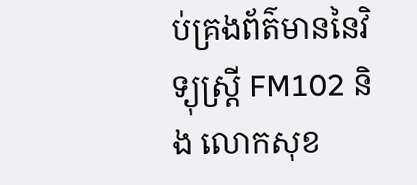ប់គ្រងព័ត៌មាននៃវិទ្យុស្ដ្រី FM102 និង លោកសុខ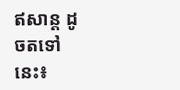ឥសាន្ត ដូចតទៅនេះ៖